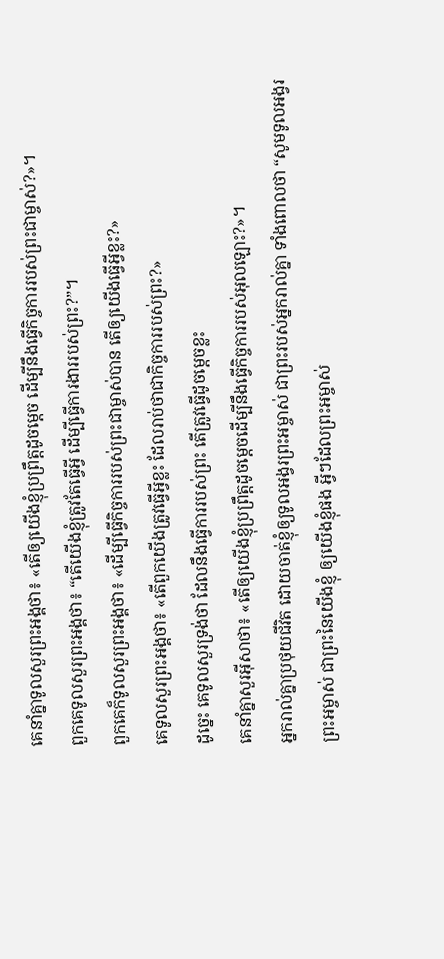គេនាំគ្នាទូលសួរព្រះអង្គថា៖ «តើឲ្យយើងខ្ញុំប្រព្រឹត្តដូចម្ដេច ដើម្បីនឹងធ្វើកិច្ចការរបស់ព្រះជាម្ចាស់?»។
ពួកគេទូលសួរព្រះអង្គថា៖ “តើយើងខ្ញុំត្រូវតែធ្វើអ្វី ដើម្បីធ្វើការងាររបស់ព្រះ?”។
ពួកគេក៏ទូលសួរព្រះអង្គថា៖ «ដើម្បីធ្វើកិច្ចការរបស់ព្រះជាម្ចាស់បាន តើឲ្យយើងធ្វើអ្វីខ្លះ?»
គេទូលសួរព្រះអង្គថា៖ «តើពួកយើងត្រូវធ្វើអ្វីខ្លះ ដែលរាប់ថាជាកិច្ចការរបស់ព្រះ?»
ដូច្នេះ គេទូលសួរទ្រង់ថា ដែលនឹងធ្វើការរបស់ព្រះ តើត្រូវធ្វើដូចម្តេចខ្លះ
គេនាំគ្នាសួរអ៊ីសាថា៖ «តើឲ្យយើងខ្ញុំប្រព្រឹត្ដដូចម្ដេចដើម្បីនឹងធ្វើកិច្ចការរបស់អុលឡោះ?»។
អ្នករាល់គ្នាប្រថុយជីវិត ដោយចាត់ខ្ញុំឲ្យទូលអង្វរព្រះអម្ចាស់ ជាព្រះរបស់អ្នករាល់គ្នា ទាំងពោលថា “សូមទូលអង្វរព្រះអម្ចាស់ ជាព្រះនៃយើងខ្ញុំ ឲ្យយើងខ្ញុំផង អ្វីៗដែលព្រះអម្ចាស់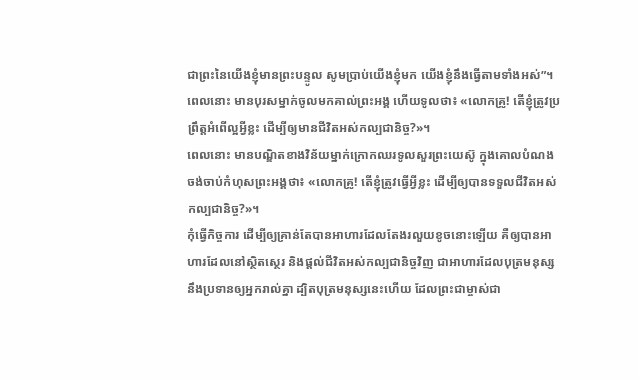ជាព្រះនៃយើងខ្ញុំមានព្រះបន្ទូល សូមប្រាប់យើងខ្ញុំមក យើងខ្ញុំនឹងធ្វើតាមទាំងអស់”។
ពេលនោះ មានបុរសម្នាក់ចូលមកគាល់ព្រះអង្គ ហើយទូលថា៖ «លោកគ្រូ! តើខ្ញុំត្រូវប្រព្រឹត្តអំពើល្អអ្វីខ្លះ ដើម្បីឲ្យមានជីវិតអស់កល្បជានិច្ច?»។
ពេលនោះ មានបណ្ឌិតខាងវិន័យម្នាក់ក្រោកឈរទូលសួរព្រះយេស៊ូ ក្នុងគោលបំណងចង់ចាប់កំហុសព្រះអង្គថា៖ «លោកគ្រូ! តើខ្ញុំត្រូវធ្វើអ្វីខ្លះ ដើម្បីឲ្យបានទទួលជីវិតអស់កល្បជានិច្ច?»។
កុំធ្វើកិច្ចការ ដើម្បីឲ្យគ្រាន់តែបានអាហារដែលតែងរលួយខូចនោះឡើយ គឺឲ្យបានអាហារដែលនៅស្ថិតស្ថេរ និងផ្ដល់ជីវិតអស់កល្បជានិច្ចវិញ ជាអាហារដែលបុត្រមនុស្សនឹងប្រទានឲ្យអ្នករាល់គ្នា ដ្បិតបុត្រមនុស្សនេះហើយ ដែលព្រះជាម្ចាស់ជា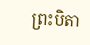ព្រះបិតា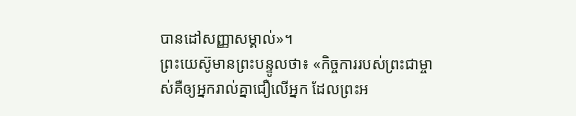បានដៅសញ្ញាសម្គាល់»។
ព្រះយេស៊ូមានព្រះបន្ទូលថា៖ «កិច្ចការរបស់ព្រះជាម្ចាស់គឺឲ្យអ្នករាល់គ្នាជឿលើអ្នក ដែលព្រះអ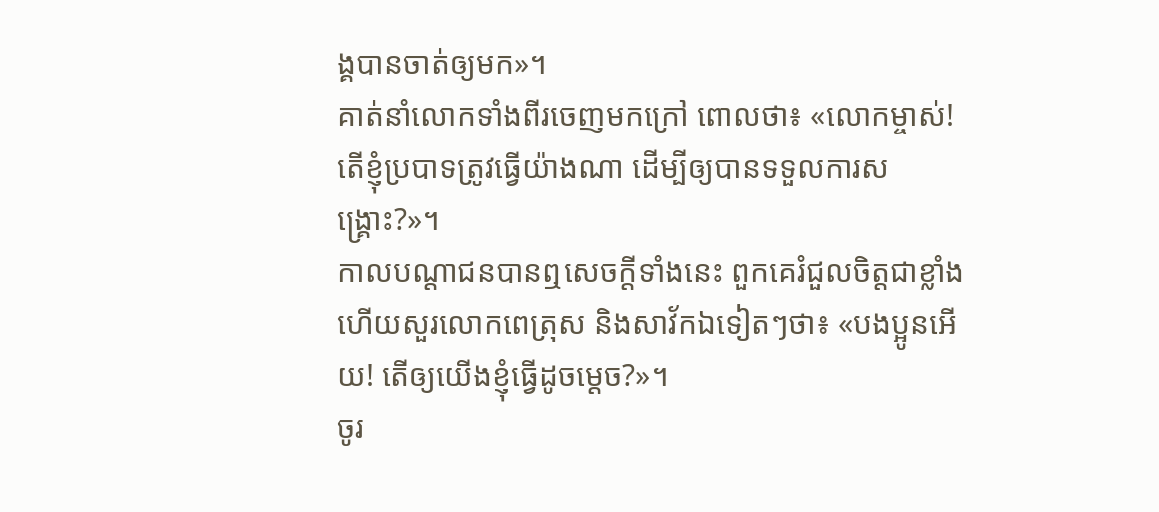ង្គបានចាត់ឲ្យមក»។
គាត់នាំលោកទាំងពីរចេញមកក្រៅ ពោលថា៖ «លោកម្ចាស់! តើខ្ញុំប្របាទត្រូវធ្វើយ៉ាងណា ដើម្បីឲ្យបានទទួលការសង្គ្រោះ?»។
កាលបណ្ដាជនបានឮសេចក្ដីទាំងនេះ ពួកគេរំជួលចិត្តជាខ្លាំង ហើយសួរលោកពេត្រុស និងសាវ័កឯទៀតៗថា៖ «បងប្អូនអើយ! តើឲ្យយើងខ្ញុំធ្វើដូចម្ដេច?»។
ចូរ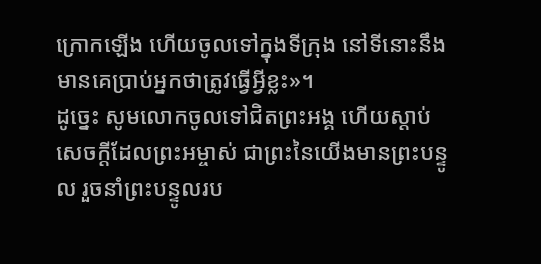ក្រោកឡើង ហើយចូលទៅក្នុងទីក្រុង នៅទីនោះនឹងមានគេប្រាប់អ្នកថាត្រូវធ្វើអ្វីខ្លះ»។
ដូច្នេះ សូមលោកចូលទៅជិតព្រះអង្គ ហើយស្ដាប់សេចក្ដីដែលព្រះអម្ចាស់ ជាព្រះនៃយើងមានព្រះបន្ទូល រួចនាំព្រះបន្ទូលរប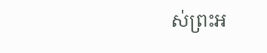ស់ព្រះអ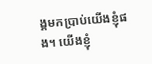ង្គមកប្រាប់យើងខ្ញុំផង។ យើងខ្ញុំ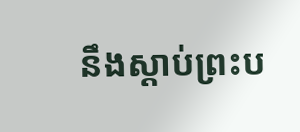នឹងស្ដាប់ព្រះប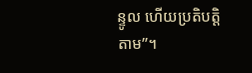ន្ទូល ហើយប្រតិបត្តិតាម”។